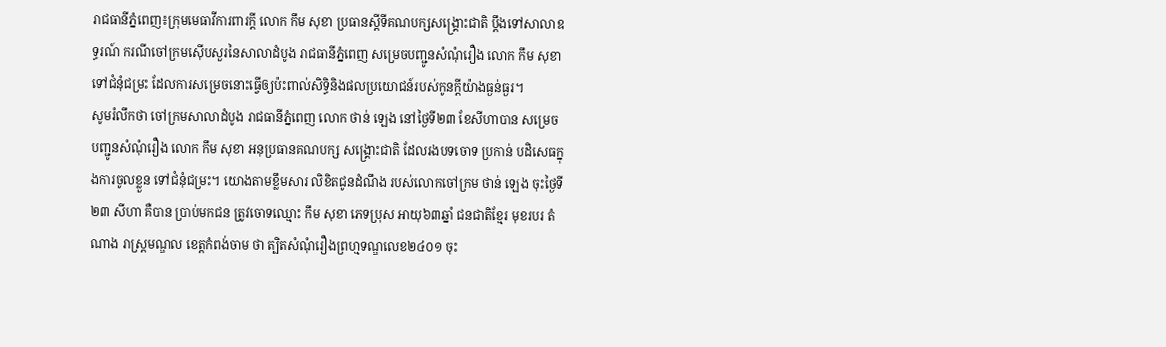រាជធានីភ្នំពេញ៖ក្រុមមេធាវីការពារក្តី លោក កឹម សុខា ប្រធានស្តីទីគណបក្សសង្គ្រោះជាតិ ប្តឹងទៅសាលាឧទ្ធរណ៍ ករណីចៅក្រមស៊ើបសួរនៃសាលាដំបូង រាជធានីភ្នំពេញ សម្រេចបញ្ជូនសំណុំរឿង លោក កឹម សុខា ទៅជំនុំជម្រះ ដែលការសម្រេចនោះធ្វើឲ្យប៉ះពាល់សិទ្ធិនិងផលប្រយោជន៍របស់កូនក្តីយ៉ាងធ្ងន់ធ្ងរ។
សូមរំលឹកថា ចៅក្រមសាលាដំបូង រាជធានីភ្នំពេញ លោក ថាន់ ឡេង នៅថ្ងៃទី២៣ ខែសីហាបាន សម្រេចបញ្ជូនសំណុំរឿង លោក កឹម សុខា អនុប្រធានគណបក្ស សង្គ្រោះជាតិ ដែលរងបទចោទ ប្រកាន់ បដិសេធក្នុងការចូលខ្លួន ទៅជំនុំជម្រះ។ យោងតាមខ្លឹមសារ លិខិតជូនដំណឹង របស់លោកចៅក្រម ថាន់ ឡេង ចុះថ្ងៃទី២៣ សីហា គឺបាន ប្រាប់មកជន ត្រូវចោទឈ្មោះ កឹម សុខា ភេទប្រុស អាយុ៦៣ឆ្នាំ ជនជាតិខ្មែរ មុខរបរ តំណាង រាស្ត្រមណ្ឌល ខេត្តកំពង់ចាម ថា ត្បិតសំណុំរឿងព្រហ្មទណ្ឌលេខ២៤០១ ចុះ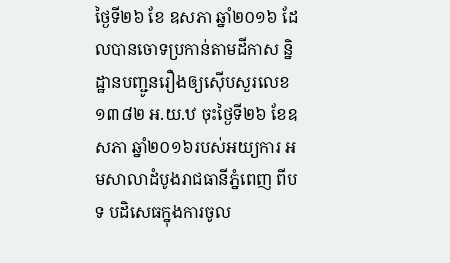ថ្ងៃទី២៦ ខែ ឧសភា ឆ្នាំ២០១៦ ដែលបានចោទប្រកាន់តាមដីកាស ន្និដ្ឋានបញ្ជូនរឿងឲ្យស៊ើបសួរលេខ ១៣៨២ អ.យ.ឋ ចុះថ្ងៃទី២៦ ខែឧសភា ឆ្នាំ២០១៦របស់អយ្យការ អមសាលាដំបូងរាជធានីភ្នំពេញ ពីបទ បដិសេធក្នុងការចូល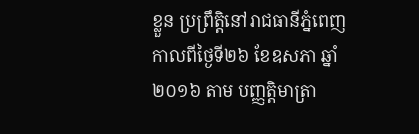ខ្លួន ប្រព្រឹត្តិនៅរាជធានីភ្នំពេញ កាលពីថ្ងៃទី២៦ ខែឧសភា ឆ្នាំ២០១៦ តាម បញ្ញត្តិមាត្រា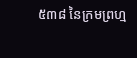៥៣៨ នៃក្រមព្រហ្ម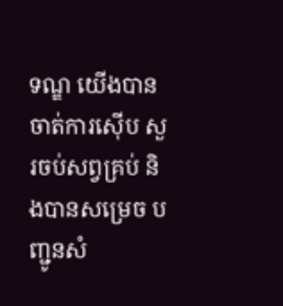ទណ្ឌ យើងបានចាត់ការស៊ើប សួរចប់សព្វគ្រប់ និងបានសម្រេច បញ្ជូនសំ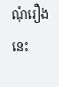ណុំរឿងនេះ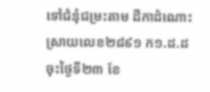ទៅជំនុំជម្រះតាម ដីកាដំណោះស្រាយលេខ២៨៩១ ក១.ដ.ដ ចុះថ្ងៃទី២៣ ខែ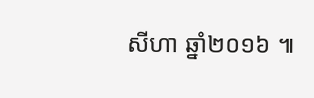សីហា ឆ្នាំ២០១៦ ៕